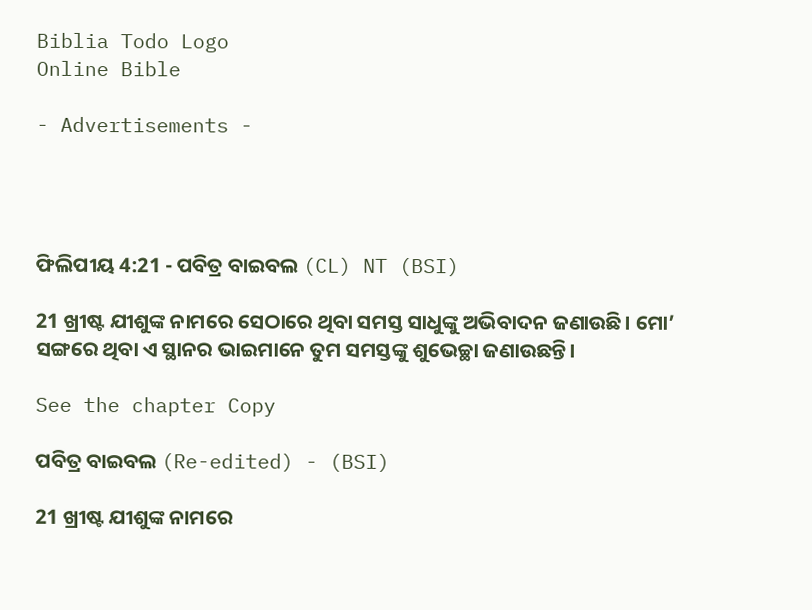Biblia Todo Logo
Online Bible

- Advertisements -




ଫିଲିପୀୟ 4:21 - ପବିତ୍ର ବାଇବଲ (CL) NT (BSI)

21 ଖ୍ରୀଷ୍ଟ ଯୀଶୁଙ୍କ ନାମରେ ସେଠାରେ ଥିବା ସମସ୍ତ ସାଧୁଙ୍କୁ ଅଭିବାଦନ ଜଣାଉଛି। ମୋ’ ସଙ୍ଗରେ ଥିବା ଏ ସ୍ଥାନର ଭାଇମାନେ ତୁମ ସମସ୍ତଙ୍କୁ ଶୁଭେଚ୍ଛା ଜଣାଉଛନ୍ତି।

See the chapter Copy

ପବିତ୍ର ବାଇବଲ (Re-edited) - (BSI)

21 ଖ୍ରୀଷ୍ଟ ଯୀଶୁଙ୍କ ନାମରେ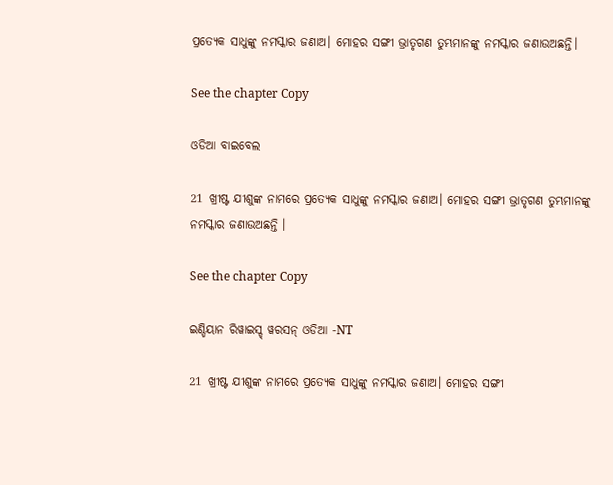ପ୍ରତ୍ୟେକ ସାଧୁଙ୍କୁ ନମସ୍କାର ଜଣାଅ। ମୋହର ସଙ୍ଗୀ ଭ୍ରାତୃଗଣ ତୁମ୍ଭମାନଙ୍କୁ ନମସ୍କାର ଜଣାଉଅଛନ୍ତି।

See the chapter Copy

ଓଡିଆ ବାଇବେଲ

21 ଖ୍ରୀଷ୍ଟ ଯୀଶୁଙ୍କ ନାମରେ ପ୍ରତ୍ୟେକ ସାଧୁଙ୍କୁ ନମସ୍କାର ଜଣାଅ। ମୋହର ସଙ୍ଗୀ ଭ୍ରାତୃଗଣ ତୁମ୍ଭମାନଙ୍କୁ ନମସ୍କାର ଜଣାଉଅଛନ୍ତି ।

See the chapter Copy

ଇଣ୍ଡିୟାନ ରିୱାଇସ୍ଡ୍ ୱରସନ୍ ଓଡିଆ -NT

21 ଖ୍ରୀଷ୍ଟ ଯୀଶୁଙ୍କ ନାମରେ ପ୍ରତ୍ୟେକ ସାଧୁଙ୍କୁ ନମସ୍କାର ଜଣାଅ। ମୋହର ସଙ୍ଗୀ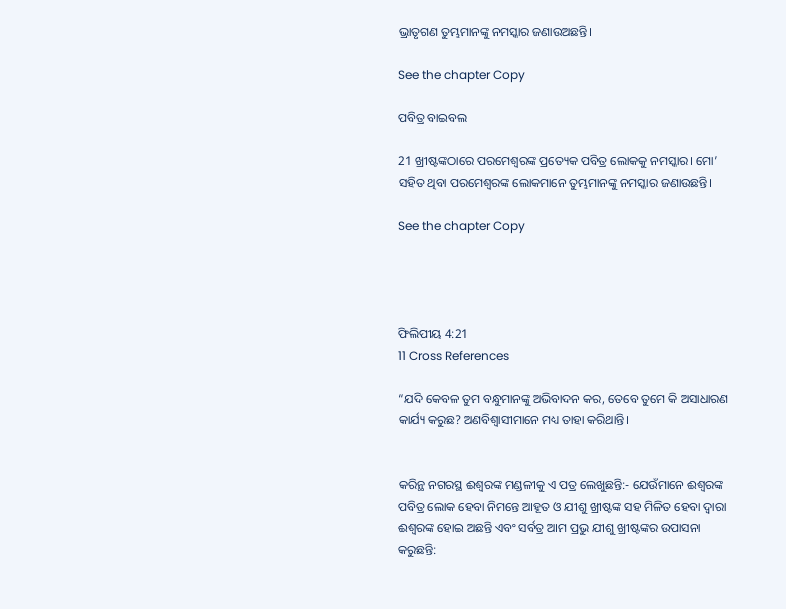ଭ୍ରାତୃଗଣ ତୁମ୍ଭମାନଙ୍କୁ ନମସ୍କାର ଜଣାଉଅଛନ୍ତି।

See the chapter Copy

ପବିତ୍ର ବାଇବଲ

21 ଖ୍ରୀଷ୍ଟଙ୍କଠାରେ ପରମେଶ୍ୱରଙ୍କ ପ୍ରତ୍ୟେକ ପବିତ୍ର ଲୋକକୁ ନମସ୍କାର। ମୋ’ ସହିତ ଥିବା ପରମେଶ୍ୱରଙ୍କ ଲୋକମାନେ ତୁମ୍ଭମାନଙ୍କୁ ନମସ୍କାର ଜଣାଉଛନ୍ତି।

See the chapter Copy




ଫିଲିପୀୟ 4:21
11 Cross References

“ଯଦି କେବଳ ତୁମ ବନ୍ଧୁମାନଙ୍କୁ ଅଭିବାଦନ କର, ତେବେ ତୁମେ କି ଅସାଧାରଣ କାର୍ଯ୍ୟ କରୁଛ? ଅଣବିଶ୍ୱାସୀମାନେ ମଧ୍ୟ ତାହା କରିଥାନ୍ତି।


କରିନ୍ଥ ନଗରସ୍ଥ ଈଶ୍ୱରଙ୍କ ମଣ୍ଡଳୀକୁ ଏ ପତ୍ର ଲେଖୁଛନ୍ତି:- ଯେଉଁମାନେ ଈଶ୍ୱରଙ୍କ ପବିତ୍ର ଲୋକ ହେବା ନିମନ୍ତେ ଆହୂତ ଓ ଯୀଶୁ ଖ୍ରୀଷ୍ଟଙ୍କ ସହ ମିଳିତ ହେବା ଦ୍ୱାରା ଈଶ୍ୱରଙ୍କ ହୋଇ ଅଛନ୍ତି ଏବଂ ସର୍ବତ୍ର ଆମ ପ୍ରଭୁ ଯୀଶୁ ଖ୍ରୀଷ୍ଟଙ୍କର ଉପାସନା କରୁଛନ୍ତି: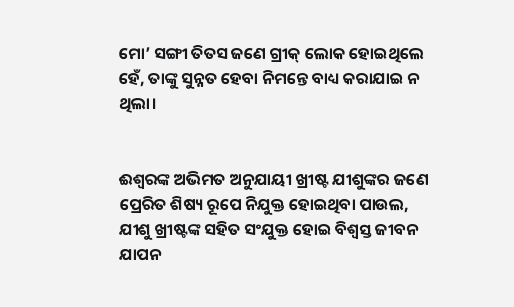ମୋ’ ସଙ୍ଗୀ ତିତସ ଜଣେ ଗ୍ରୀକ୍ ଲୋକ ହୋଇଥିଲେ ହେଁ, ତାଙ୍କୁ ସୁନ୍ନତ ହେବା ନିମନ୍ତେ ବାଧ୍ୟ କରାଯାଇ ନ ଥିଲା।


ଈଶ୍ୱରଙ୍କ ଅଭିମତ ଅନୁଯାୟୀ ଖ୍ରୀଷ୍ଟ ଯୀଶୁଙ୍କର ଜଣେ ପ୍ରେରିତ ଶିଷ୍ୟ ରୂପେ ନିଯୁକ୍ତ ହୋଇଥିବା ପାଉଲ, ଯୀଶୁ ଖ୍ରୀଷ୍ଟଙ୍କ ସହିତ ସଂଯୁକ୍ତ ହୋଇ ବିଶ୍ୱସ୍ତ ଜୀବନ ଯାପନ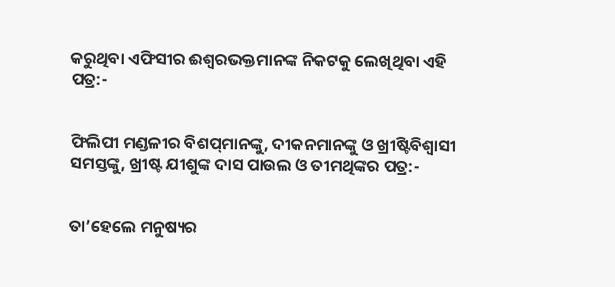କରୁଥିବା ଏଫିସୀର ଈଶ୍ୱରଭକ୍ତମାନଙ୍କ ନିକଟକୁ ଲେଖିଥିବା ଏହି ପତ୍ର:-


ଫିଲିପୀ ମଣ୍ଡଳୀର ବିଶପ୍‌ମାନଙ୍କୁ, ଦୀକନମାନଙ୍କୁ ଓ ଖ୍ରୀଷ୍ଟିବିଶ୍ୱାସୀ ସମସ୍ତଙ୍କୁ, ଖ୍ରୀଷ୍ଟ ଯୀଶୁଙ୍କ ଦାସ ପାଉଲ ଓ ତୀମଥିଙ୍କର ପତ୍ର:-


ତା’ହେଲେ ମନୁଷ୍ୟର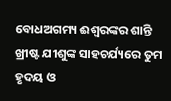ବୋଧଅଗମ୍ୟ ଈଶ୍ୱରଙ୍କର ଶାନ୍ତି ଖ୍ରୀଷ୍ଟ ଯୀଶୁଙ୍କ ସାହଚର୍ଯ୍ୟରେ ତୁମ ହୃଦୟ ଓ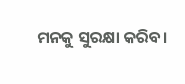ମନକୁ ସୁରକ୍ଷା କରିବ।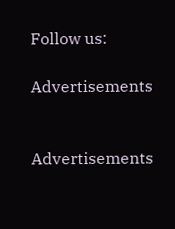Follow us:

Advertisements


Advertisements